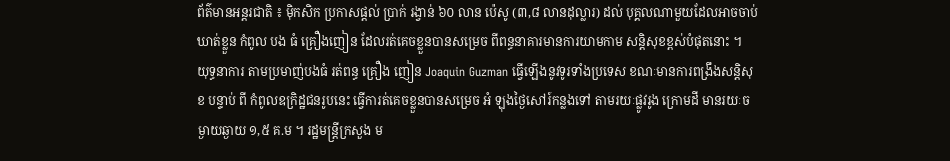ព័ត៌មានអន្តរជាតិ ៖ ម៉ិកសិក ប្រកាសផ្តល់ ប្រាក់ រង្វាន់ ៦០ លាន ប៉េសូ (៣,៨ លានដុល្លារ) ដល់ បុគ្គលណាមួយដែលអាចចាប់ឃាត់ខ្លួន កំពូល បង ធំ គ្រឿងញៀន ដែលរត់គេចខ្លួនបានសម្រេច ពីពន្ធនាគារមានការយាមកាម សន្តិសុខខ្ពស់បំផុតនោះ ។
យុទ្ធនាការ តាមប្រមាញ់បងធំ រត់ពន្ធ គ្រឿង ញៀន Joaquin Guzman ធ្វើឡើងនូវទូរទាំងប្រទេស ខណៈមានការពង្រឹងសន្តិសុខ បន្ទាប់ ពី កំពូលឧក្រិដ្ឋជនរូបនេះ ធ្វើការត់គេចខ្លួនបានសម្រេច អំ ឡុងថ្ងៃសៅរ៍កន្លងទៅ តាមរយៈផ្លូវរូង ក្រោមដី មានរយៈចម្ងាយឆ្ងាយ ១,៥ គ.ម ។ រដ្ឋមន្រ្តីក្រសួង ម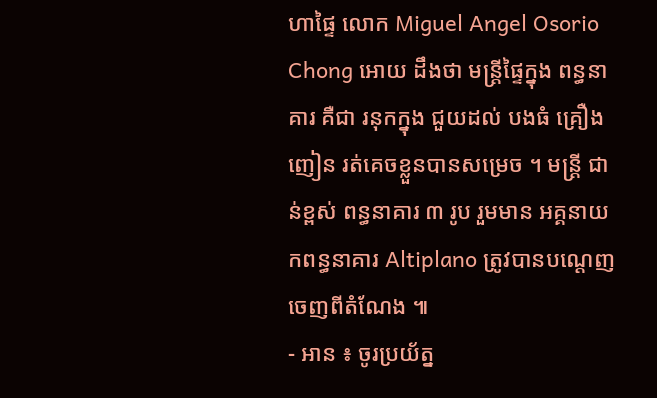ហាផ្ទៃ លោក Miguel Angel Osorio Chong អោយ ដឹងថា មន្រ្តីផ្ទៃក្នុង ពន្ធនាគារ គឺជា រនុកក្នុង ជួយដល់ បងធំ គ្រឿងញៀន រត់គេចខ្លួនបានសម្រេច ។ មន្រ្តី ជាន់ខ្ពស់ ពន្ធនាគារ ៣ រូប រួមមាន អគ្គនាយកពន្ធនាគារ Altiplano ត្រូវបានបណ្តេញចេញពីតំណែង ៕
- អាន ៖ ចូរប្រយ័ត្ន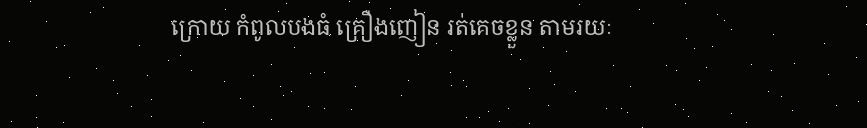ក្រោយ កំពូលបងធំ គ្រឿងញៀន រត់គេចខ្លួន តាមរយៈ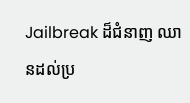Jailbreak ដ៏ជំនាញ ឈានដល់ប្រ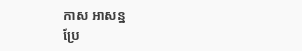កាស អាសន្ន
ប្រែ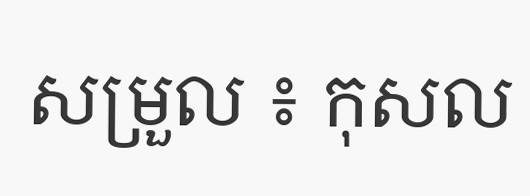សម្រួល ៖ កុសល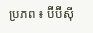ប្រភព ៖ ប៊ីប៊ីស៊ី